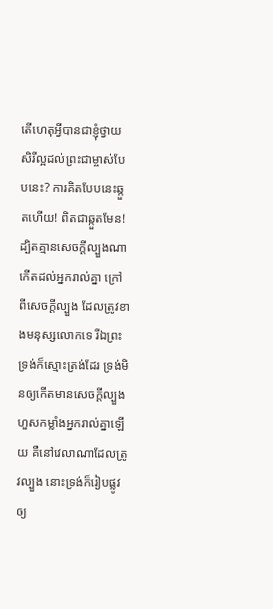តើហេតុអ្វីបានជាខ្ញុំថ្វាយសិរីល្អដល់ព្រះជាម្ចាស់បែបនេះ? ការគិតបែបនេះឆ្កួតហើយ! ពិតជាឆ្កួតមែន!
ដ្បិតគ្មានសេចក្ដីល្បួងណាកើតដល់អ្នករាល់គ្នា ក្រៅពីសេចក្ដីល្បួង ដែលត្រូវខាងមនុស្សលោកទេ រីឯព្រះទ្រង់ក៏ស្មោះត្រង់ដែរ ទ្រង់មិនឲ្យកើតមានសេចក្ដីល្បួងហួសកម្លាំងអ្នករាល់គ្នាឡើយ គឺនៅវេលាណាដែលត្រូវល្បួង នោះទ្រង់ក៏រៀបផ្លូវឲ្យ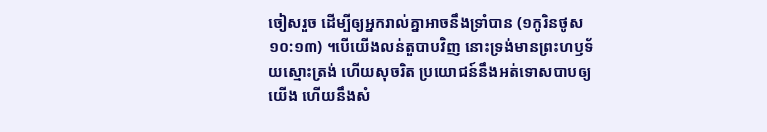ចៀសរួច ដើម្បីឲ្យអ្នករាល់គ្នាអាចនឹងទ្រាំបាន (១កូរិនថូស ១០:១៣) ។បើយើងលន់តួបាបវិញ នោះទ្រង់មានព្រះហឫទ័យស្មោះត្រង់ ហើយសុចរិត ប្រយោជន៍នឹងអត់ទោសបាបឲ្យយើង ហើយនឹងសំ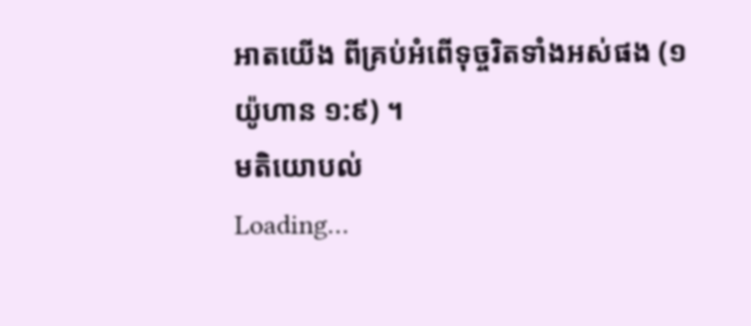អាតយើង ពីគ្រប់អំពើទុច្ចរិតទាំងអស់ផង (១យ៉ូហាន ១:៩) ។
មតិយោបល់
Loading…